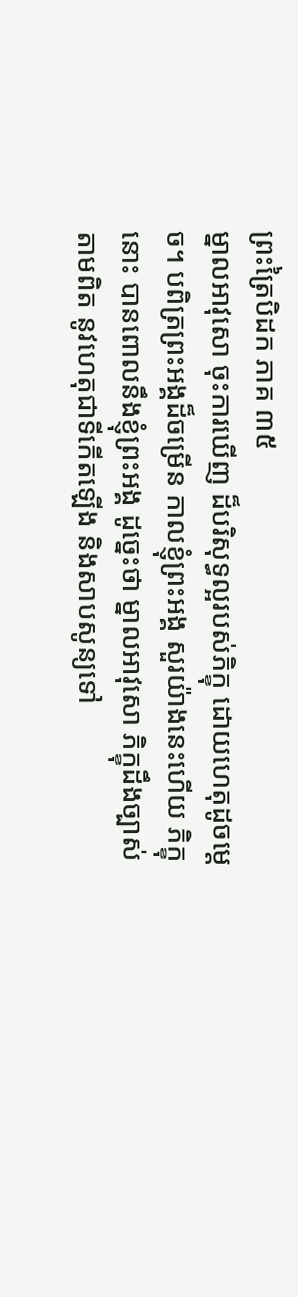ព្រះត្រៃបិដក ភាគ ៣៥
ម្នាលអាវុសោ ចុះការឃើញ ដ៏បរិសុទ្ធល្អរបស់ភិក្ខុ ដោយហេតុដូចម្តេច។ បពិត្រព្រះអង្គដ៏ចម្រើន កាលខ្ញុំព្រះអង្គ សួរយ៉ាងនេះហើយ ភិក្ខុនោះ បានពោលនឹងខ្ញុំព្រះអង្គ ដូច្នេះថា ម្នាលអាវុសោ ភិក្ខុដឹងច្បាស់ តាមពិត នូវហេតុជាទីកើតឡើង និងសាបសូន្យទៅ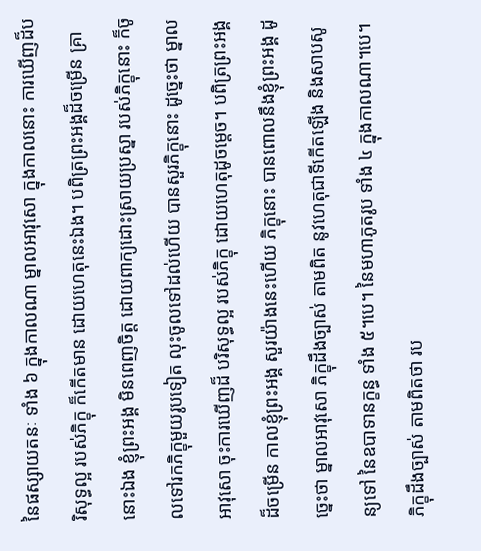នៃផស្សាយតនៈ ទាំង ៦ ក្នុងកាលណា ម្នាលអាវុសោ ក្នុងកាលនោះ ការឃើញដ៏បរិសុទ្ធល្អ របស់ភិក្ខុ ក៏កើតមាន ដោយហេតុនេះឯង។ បពិត្រព្រះអង្គដ៏ចម្រើន គ្រានោះឯង ខ្ញុំព្រះអង្គ មិនពេញចិត្ត ដោយពាក្យដោះស្រាយប្រស្នា របស់ភិក្ខុនោះ ក៏ចូលទៅរកភិក្ខុមួយរូបទៀត លុះចូលទៅដល់ហើយ បានសួរភិក្ខុនោះ ដូច្នេះថា ម្នាលអាវុសោ ចុះការឃើញដ៏ បរិសុទ្ធល្អ របស់ភិក្ខុ ដោយហេតុដូចម្តេច។ បពិត្រព្រះអង្គដ៏ចម្រើន កាលខ្ញុំព្រះអង្គ សួរយ៉ាងនេះហើយ ភិក្ខុនោះ បានពោលនឹងខ្ញុំព្រះអង្គ ដូច្នេះថា ម្នាលអាវុសោ ភិក្ខុដឹងច្បាស់ តាមពិត នូវហេតុជាទីកើតឡើង និងសាបសូន្យទៅ នៃឧបាទានក្ខន្ធ ទាំង ៥។បេ។ នៃមហាភូតរូប ទាំង ៤ ក្នុងកាលណា។បេ។ ភិក្ខុដឹងច្បាស់ តាមពិតថា រប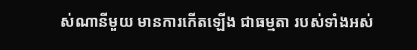ស់ណានីមួយ មានការកើតឡើង ជាធម្មតា របស់ទាំងអស់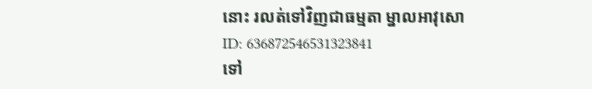នោះ រលត់ទៅវិញជាធម្មតា ម្នាលអាវុសោ
ID: 636872546531323841
ទៅ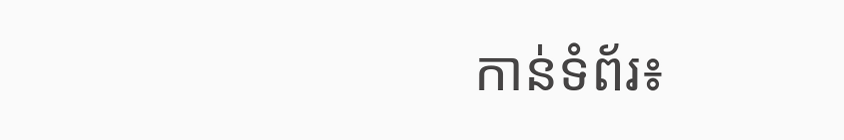កាន់ទំព័រ៖